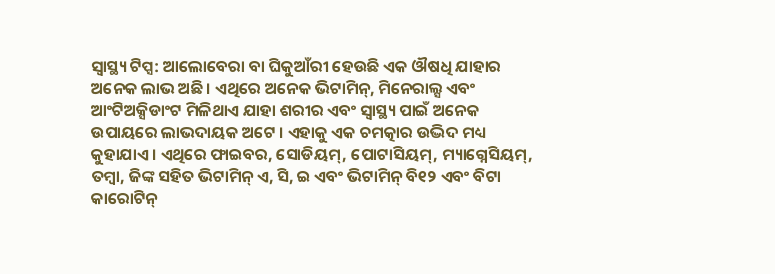ସ୍ୱାସ୍ଥ୍ୟ ଟିପ୍ସ: ଆଲୋବେରା ବା ଘିକୁଆଁରୀ ହେଉଛି ଏକ ଔଷଧି ଯାହାର ଅନେକ ଲାଭ ଅଛି । ଏଥିରେ ଅନେକ ଭିଟାମିନ୍, ମିନେରାଲ୍ସ ଏବଂ ଆଂଟିଅକ୍ସିଡାଂଟ ମିଳିଥାଏ ଯାହା ଶରୀର ଏବଂ ସ୍ୱାସ୍ଥ୍ୟ ପାଇଁ ଅନେକ ଉପାୟରେ ଲାଭଦାୟକ ଅଟେ । ଏହାକୁ ଏକ ଚମତ୍କାର ଉଦ୍ଭିଦ ମଧ୍ୟ କୁହାଯାଏ । ଏଥିରେ ଫାଇବର, ସୋଡିୟମ୍, ପୋଟାସିୟମ୍, ମ୍ୟାଗ୍ନେସିୟମ୍, ତମ୍ବା, ଜିଙ୍କ ସହିତ ଭିଟାମିନ୍ ଏ, ସି, ଇ ଏବଂ ଭିଟାମିନ୍ ବି୧୨ ଏବଂ ବିଟା କାରୋଟିନ୍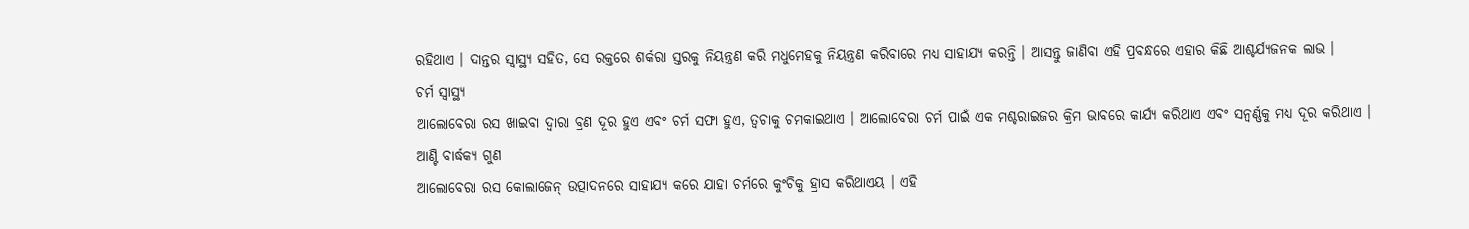ରହିଥାଏ । ଦାନ୍ତର ସ୍ୱାସ୍ଥ୍ୟ ସହିତ, ସେ ରକ୍ତରେ ଶର୍କରା ସ୍ତରକୁ ନିୟନ୍ତ୍ରଣ କରି ମଧୁମେହକୁ ନିୟନ୍ତ୍ରଣ କରିବାରେ ମଧ୍ୟ ସାହାଯ୍ୟ କରନ୍ତି । ଆସନ୍ତୁ ଜାଣିବା ଏହି ପ୍ରବନ୍ଧରେ ଏହାର କିଛି ଆଶ୍ଚର୍ଯ୍ୟଜନକ ଲାଭ ।
ଚର୍ମ ସ୍ୱାସ୍ଥ୍ୟ
ଆଲୋବେରା ରସ ଖାଇବା ଦ୍ୱାରା ବ୍ରଣ ଦୂର ହୁଏ ଏବଂ ଚର୍ମ ସଫା ହୁଏ, ତ୍ୱଚାକୁ ଚମକାଇଥାଏ । ଆଲୋବେରା ଚର୍ମ ପାଇଁ ଏକ ମଶ୍ଚରାଇଜର କ୍ରିମ ଭାବରେ କାର୍ଯ୍ୟ କରିଥାଏ ଏବଂ ସନ୍ବର୍ଣ୍ଣକୁ ମଧ୍ୟ ଦୂର କରିଥାଏ ।
ଆଣ୍ଟି ବାର୍ଦ୍ଧକ୍ୟ ଗୁଣ
ଆଲୋବେରା ରସ କୋଲାଜେନ୍ ଉତ୍ପାଦନରେ ସାହାଯ୍ୟ କରେ ଯାହା ଚର୍ମରେ କୁଂଚିକୁ ହ୍ରାସ କରିଥାଏୟ । ଏହି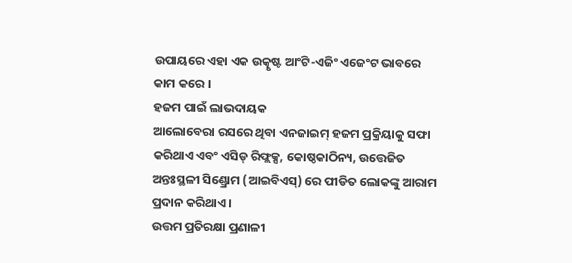ଉପାୟରେ ଏହା ଏକ ଉତ୍କୃଷ୍ଟ ଆଂଟି-ଏଜିଂ ଏଜେଂଟ ଭାବରେ କାମ କରେ ।
ହଜମ ପାଇଁ ଲାଭଦାୟକ
ଆଲୋବେରା ରସରେ ଥିବା ଏନଜାଇମ୍ ହଜମ ପ୍ରକ୍ରିୟାକୁ ସଫା କରିଥାଏ ଏବଂ ଏସିଡ୍ ରିଫ୍ଲକ୍ସ, କୋଷ୍ଠକାଠିନ୍ୟ, ଉତ୍ତେଜିତ ଅନ୍ତଃସ୍ଥଳୀ ସିଣ୍ଡ୍ରୋମ (ଆଇବିଏସ୍) ରେ ପୀଡିତ ଲୋକଙ୍କୁ ଆରାମ ପ୍ରଦାନ କରିଥାଏ ।
ଉତ୍ତମ ପ୍ରତିରକ୍ଷା ପ୍ରଣାଳୀ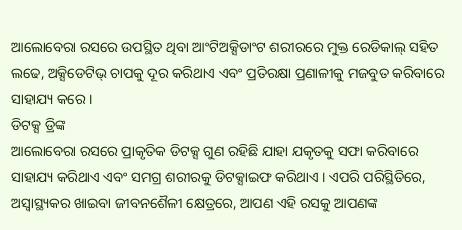ଆଲୋବେରା ରସରେ ଉପସ୍ଥିତ ଥିବା ଆଂଟିଅକ୍ସିଡାଂଟ ଶରୀରରେ ମୁକ୍ତ ରେଡିକାଲ୍ ସହିତ ଲଢେ, ଅକ୍ସିଡେଟିଭ୍ ଚାପକୁ ଦୂର କରିଥାଏ ଏବଂ ପ୍ରତିରକ୍ଷା ପ୍ରଣାଳୀକୁ ମଜବୁତ କରିବାରେ ସାହାଯ୍ୟ କରେ ।
ଡିଟକ୍ସ ଡ୍ରିଙ୍କ
ଆଲୋବେରା ରସରେ ପ୍ରାକୃତିକ ଡିଟକ୍ସ ଗୁଣ ରହିଛି ଯାହା ଯକୃତକୁ ସଫା କରିବାରେ ସାହାଯ୍ୟ କରିଥାଏ ଏବଂ ସମଗ୍ର ଶରୀରକୁ ଡିଟକ୍ସାଇଫ କରିଥାଏ । ଏପରି ପରିସ୍ଥିତିରେ, ଅସ୍ୱାସ୍ଥ୍ୟକର ଖାଇବା ଜୀବନଶୈଳୀ କ୍ଷେତ୍ରରେ, ଆପଣ ଏହି ରସକୁ ଆପଣଙ୍କ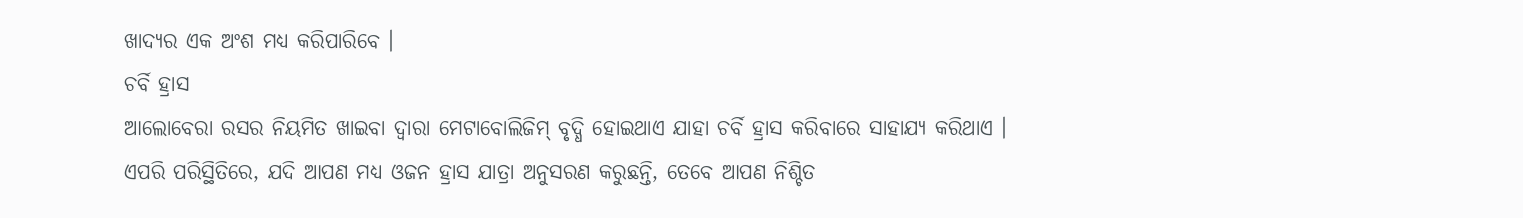ଖାଦ୍ୟର ଏକ ଅଂଶ ମଧ୍ୟ କରିପାରିବେ ।
ଚର୍ବି ହ୍ରାସ
ଆଲୋବେରା ରସର ନିୟମିତ ଖାଇବା ଦ୍ୱାରା ମେଟାବୋଲିଜିମ୍ ବୃଦ୍ଧି ହୋଇଥାଏ ଯାହା ଚର୍ବି ହ୍ରାସ କରିବାରେ ସାହାଯ୍ୟ କରିଥାଏ । ଏପରି ପରିସ୍ଥିତିରେ, ଯଦି ଆପଣ ମଧ୍ୟ ଓଜନ ହ୍ରାସ ଯାତ୍ରା ଅନୁସରଣ କରୁଛନ୍ତି, ତେବେ ଆପଣ ନିଶ୍ଚିତ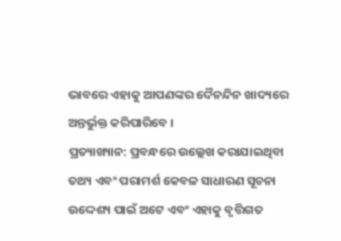ଭାବରେ ଏହାକୁ ଆପଣଙ୍କର ଦୈନନ୍ଦିନ ଖାଦ୍ୟରେ ଅନ୍ତର୍ଭୁକ୍ତ କରିପାରିବେ ।
ପ୍ରତ୍ୟାଖ୍ୟାନ: ପ୍ରବନ୍ଧରେ ଉଲ୍ଲେଖ କରାଯାଇଥିବା ତଥ୍ୟ ଏବଂ ପରାମର୍ଶ କେବଳ ସାଧାରଣ ସୂଚନା ଉଦ୍ଦେଶ୍ୟ ପାଇଁ ଅଟେ ଏବଂ ଏହାକୁ ବୃତ୍ତିଗତ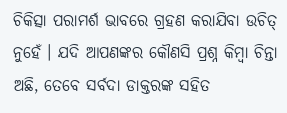ଚିକିତ୍ସା ପରାମର୍ଶ ଭାବରେ ଗ୍ରହଣ କରାଯିବା ଉଚିତ୍ ନୁହେଁ । ଯଦି ଆପଣଙ୍କର କୌଣସି ପ୍ରଶ୍ନ କିମ୍ବା ଚିନ୍ତା ଅଛି, ତେବେ ସର୍ବଦା ଡାକ୍ତରଙ୍କ ସହିତ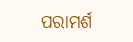ପରାମର୍ଶ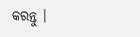କରନ୍ତୁ ।